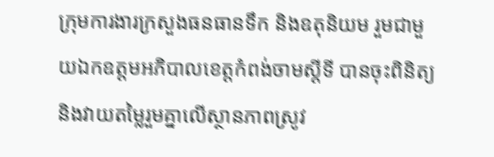ក្រុមការងារក្រសួងធនធានទឹក និងឧតុនិយម រួមជាមួយឯកឧត្តមអភិបាលខេត្តកំពង់ចាមស្តីទី បានចុះពិនិត្យ និងវាយតម្លៃរួមគ្នាលើស្ថានភាពស្រូវ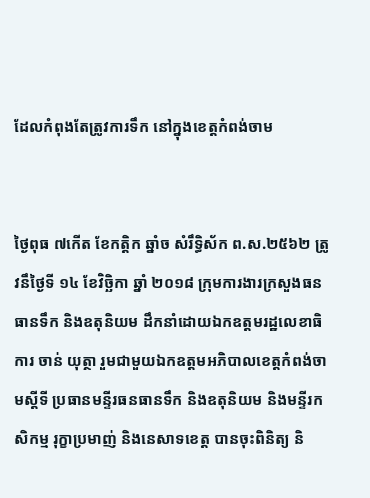ដែលកំពុងតែត្រូវការទឹក នៅក្នុងខេត្តកំពង់ចាម


ថ្ងៃពុធ ៧កើត ខែកត្តិក ឆ្នាំច សំរឹទ្ធិស័ក ព.ស.២៥៦២ ត្រូវនឹថ្ងៃទី ១៤ ខែវិច្ឆិកា ឆ្នាំ ២០១៨ ក្រុមការងារក្រសួងធនធានទឹក និងឧតុនិយម ដឹកនាំដោយឯកឧត្តមរដ្ឋលេខាធិការ ចាន់ យុត្ថា រួមជាមួយឯកឧត្តមអភិបាលខេត្តកំពង់ចាមស្តីទី ប្រធានមន្ទីរធនធានទឹក និងឧតុនិយម និងមន្ទីរកសិកម្ម រុក្ខាប្រមាញ់ និងនេសាទខេត្ត បានចុះពិនិត្យ និ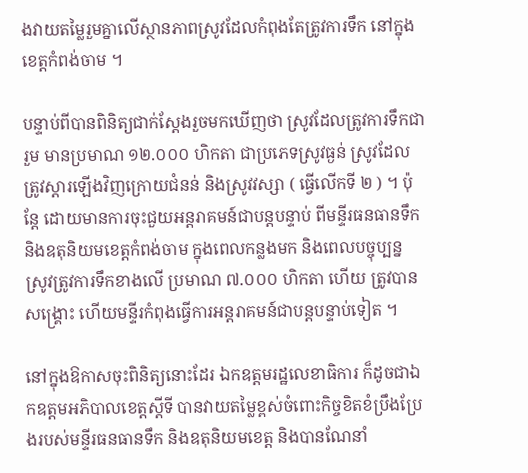ងវាយតម្លៃរួមគ្នាលើស្ថានភាពស្រូវដែលកំពុងតែត្រូវការទឹក នៅក្នុងខេត្តកំពង់ចាម ។

បន្ទាប់ពីបានពិនិត្យជាក់ស្តែងរួចមកឃើញថា ស្រូវដែលត្រូវការទឹកជារួម មានប្រមាណ ១២.០០០ ហិកតា ជាប្រភេទស្រូវធ្ងន់ ស្រូវដែលត្រូវស្តារឡើងវិញក្រោយជំនន់ និងស្រូវវស្សា ( ធ្វើលើកទី ២ ) ។ ប៉ុន្តែ ដោយមានការចុះជួយអន្តរាគមន៍ជាបន្តបន្ទាប់ ពីមន្ទីរធនធានទឹក និងឧតុនិយមខេត្តកំពង់ចាម ក្នុងពេលកន្លងមក និងពេលបច្ចុប្បន្ន ស្រូវត្រូវការទឹកខាងលើ ប្រមាណ ៧.០០០ ហិកតា ហើយ ត្រូវបានសង្គ្រោះ ហើយមន្ទីរកំពុងធ្វើការអន្តរាគមន៍ជាបន្តបន្ទាប់ទៀត ។

នៅក្នុងឱកាសចុះពិនិត្យនោះដែរ ឯកឧត្តមរដ្ឋលេខាធិការ ក៏ដូចជាឯកឧត្តមអភិបាលខេត្តស្តីទី បានវាយតម្លៃខ្ពស់ចំពោះកិច្ចខិតខំប្រឹងប្រែងរបស់មន្ទីរធនធានទឹក និងឧតុនិយមខេត្ត និងបានណែនាំ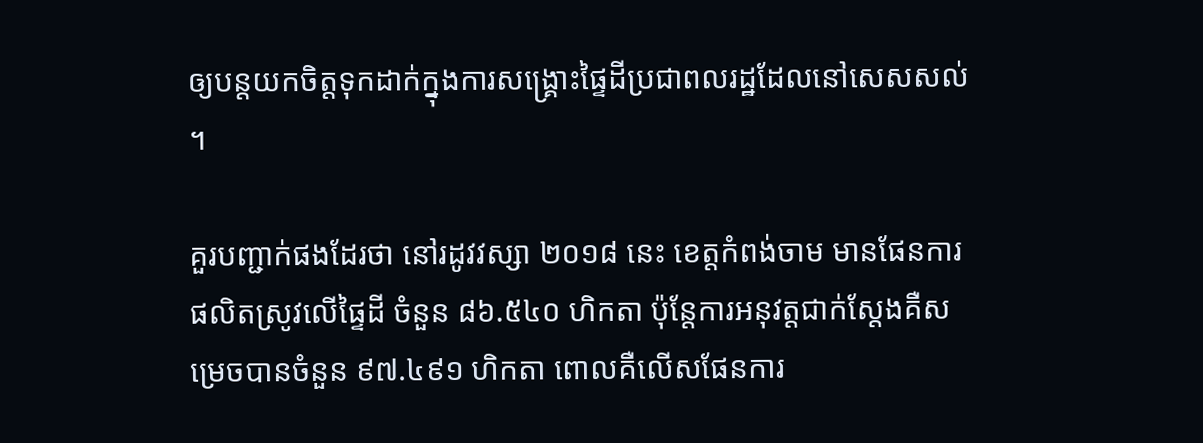ឲ្យបន្តយកចិត្តទុកដាក់ក្នុងការសង្គ្រោះផ្ទៃដីប្រជាពលរដ្ឋដែលនៅសេសសល់ ។

គួរបញ្ជាក់ផងដែរថា នៅរដូវវស្សា ២០១៨ នេះ ខេត្តកំពង់ចាម មានផែនការផលិតស្រូវលើផ្ទៃដី ចំនួន ៨៦.៥៤០ ហិកតា ប៉ុន្តែការអនុវត្តជាក់ស្តែងគឺសម្រេចបានចំនួន ៩៧.៤៩១ ហិកតា ពោលគឺលើសផែនការ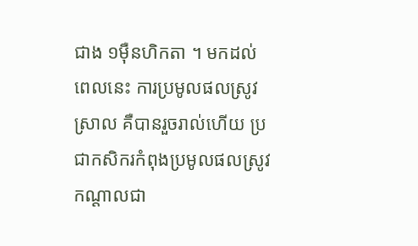ជាង ១ម៉ឺនហិកតា ។ មកដល់ពេលនេះ ការប្រមូលផលស្រូវស្រាល គឺបានរួចរាល់ហើយ ប្រជាកសិករកំពុងប្រមូលផលស្រូវកណ្តាលជា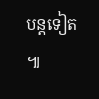បន្តទៀត ៕